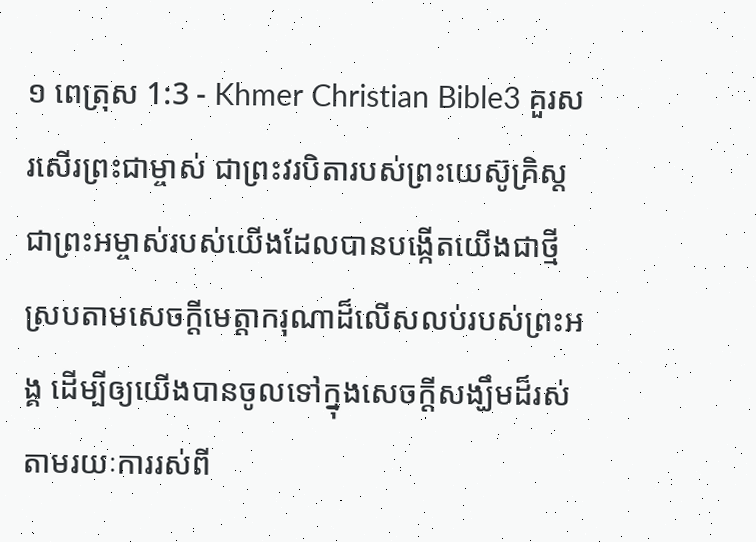១ ពេត្រុស 1:3 - Khmer Christian Bible3 គួរសរសើរព្រះជាម្ចាស់ ជាព្រះវរបិតារបស់ព្រះយេស៊ូគ្រិស្ដ ជាព្រះអម្ចាស់របស់យើងដែលបានបង្កើតយើងជាថ្មី ស្របតាមសេចក្ដីមេត្តាករុណាដ៏លើសលប់របស់ព្រះអង្គ ដើម្បីឲ្យយើងបានចូលទៅក្នុងសេចក្ដីសង្ឃឹមដ៏រស់តាមរយៈការរស់ពី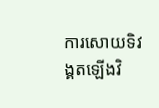ការសោយទិវង្គតឡើងវិ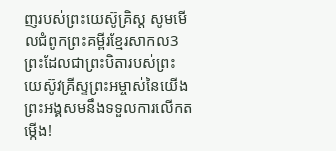ញរបស់ព្រះយេស៊ូគ្រិស្ដ សូមមើលជំពូកព្រះគម្ពីរខ្មែរសាកល3 ព្រះដែលជាព្រះបិតារបស់ព្រះយេស៊ូវគ្រីស្ទព្រះអម្ចាស់នៃយើង ព្រះអង្គសមនឹងទទួលការលើកតម្កើង!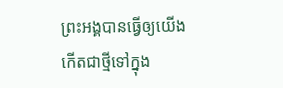ព្រះអង្គបានធ្វើឲ្យយើងកើតជាថ្មីទៅក្នុង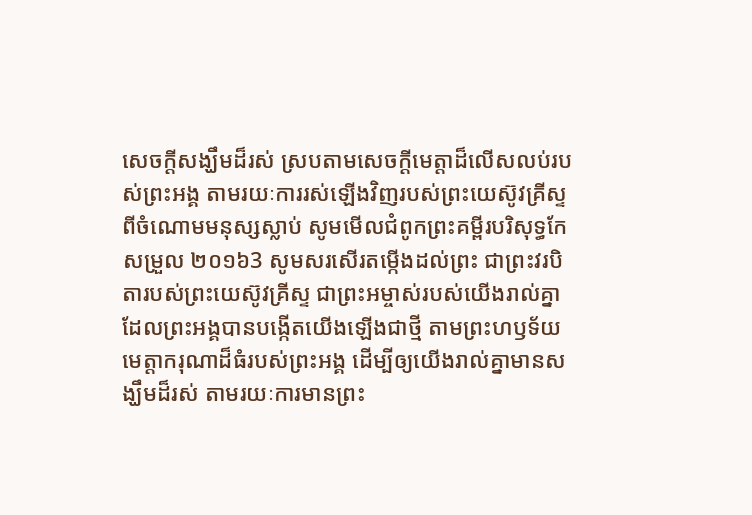សេចក្ដីសង្ឃឹមដ៏រស់ ស្របតាមសេចក្ដីមេត្តាដ៏លើសលប់របស់ព្រះអង្គ តាមរយៈការរស់ឡើងវិញរបស់ព្រះយេស៊ូវគ្រីស្ទ ពីចំណោមមនុស្សស្លាប់ សូមមើលជំពូកព្រះគម្ពីរបរិសុទ្ធកែសម្រួល ២០១៦3 សូមសរសើរតម្កើងដល់ព្រះ ជាព្រះវរបិតារបស់ព្រះយេស៊ូវគ្រីស្ទ ជាព្រះអម្ចាស់របស់យើងរាល់គ្នា ដែលព្រះអង្គបានបង្កើតយើងឡើងជាថ្មី តាមព្រះហឫទ័យមេត្តាករុណាដ៏ធំរបស់ព្រះអង្គ ដើម្បីឲ្យយើងរាល់គ្នាមានសង្ឃឹមដ៏រស់ តាមរយៈការមានព្រះ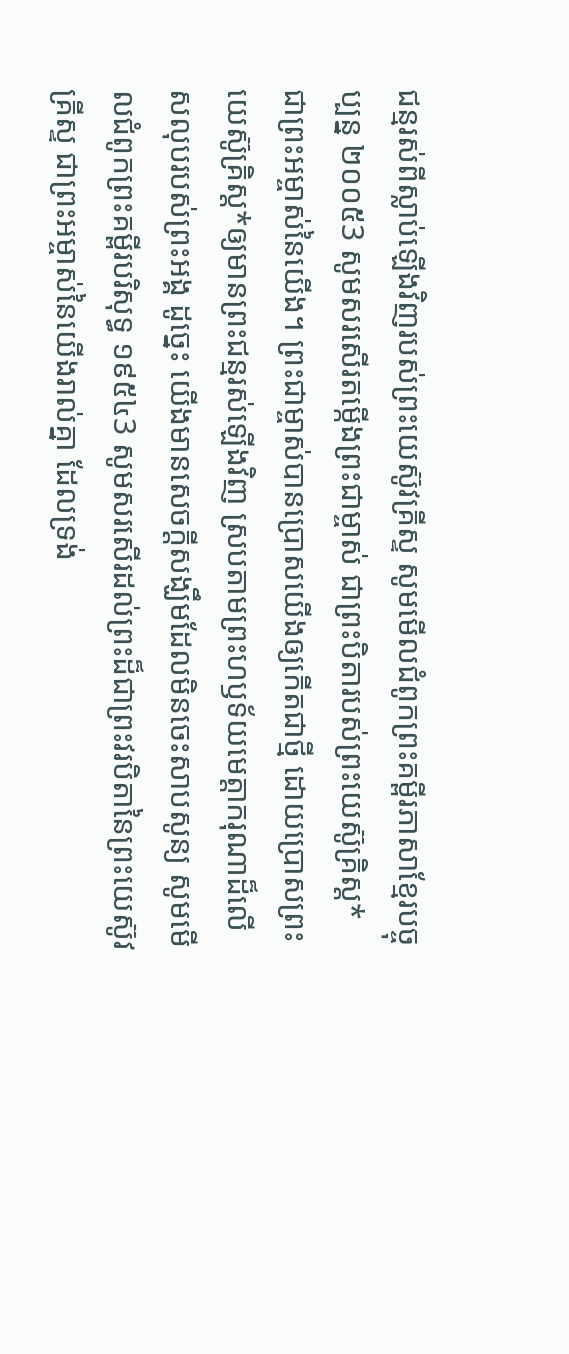ជន្មរស់ពីស្លាប់ឡើងវិញរបស់ព្រះយេស៊ូវគ្រីស្ទ សូមមើលជំពូកព្រះគម្ពីរភាសាខ្មែរបច្ចុប្បន្ន ២០០៥3 សូមសរសើរតម្កើងព្រះជាម្ចាស់ ជាព្រះបិតារបស់ព្រះយេស៊ូគ្រិស្ត* ជាព្រះអម្ចាស់នៃយើង។ ព្រះជាម្ចាស់បានប្រោសយើងឲ្យកើតជាថ្មី ដោយប្រោសព្រះយេស៊ូគ្រិស្ត*ឲ្យមានព្រះជន្មរស់ឡើងវិញ ស្របតាមព្រះហឫទ័យមេត្តាករុណាដ៏លើសលុបរបស់ព្រះអង្គ ដូច្នេះ យើងមានសេចក្ដីសង្ឃឹមដែលមិនចេះសាបសូន្យ សូមមើលជំពូកព្រះគម្ពីរបរិសុទ្ធ ១៩៥៤3 សូមសរសើរដល់ព្រះដ៏ជាព្រះវរបិតានៃព្រះយេស៊ូវគ្រីស្ទ ជាព្រះអម្ចាស់នៃយើងរាល់គ្នា ដែលទ្រង់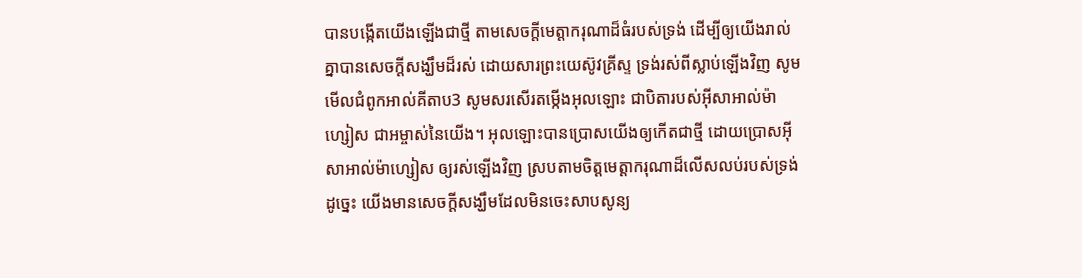បានបង្កើតយើងឡើងជាថ្មី តាមសេចក្ដីមេត្តាករុណាដ៏ធំរបស់ទ្រង់ ដើម្បីឲ្យយើងរាល់គ្នាបានសេចក្ដីសង្ឃឹមដ៏រស់ ដោយសារព្រះយេស៊ូវគ្រីស្ទ ទ្រង់រស់ពីស្លាប់ឡើងវិញ សូមមើលជំពូកអាល់គីតាប3 សូមសរសើរតម្កើងអុលឡោះ ជាបិតារបស់អ៊ីសាអាល់ម៉ាហ្សៀស ជាអម្ចាស់នៃយើង។ អុលឡោះបានប្រោសយើងឲ្យកើតជាថ្មី ដោយប្រោសអ៊ីសាអាល់ម៉ាហ្សៀស ឲ្យរស់ឡើងវិញ ស្របតាមចិត្តមេត្ដាករុណាដ៏លើសលប់របស់ទ្រង់ ដូច្នេះ យើងមានសេចក្ដីសង្ឃឹមដែលមិនចេះសាបសូន្យ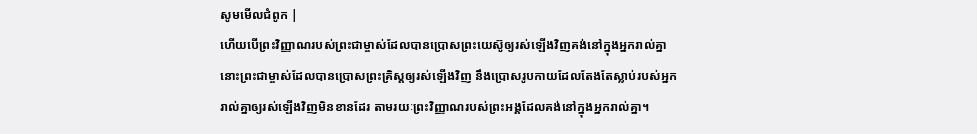សូមមើលជំពូក |
ហើយបើព្រះវិញ្ញាណរបស់ព្រះជាម្ចាស់ដែលបានប្រោសព្រះយេស៊ូឲ្យរស់ឡើងវិញគង់នៅក្នុងអ្នករាល់គ្នា នោះព្រះជាម្ចាស់ដែលបានប្រោសព្រះគ្រិស្ដឲ្យរស់ឡើងវិញ នឹងប្រោសរូបកាយដែលតែងតែស្លាប់របស់អ្នករាល់គ្នាឲ្យរស់ឡើងវិញមិនខានដែរ តាមរយៈព្រះវិញ្ញាណរបស់ព្រះអង្គដែលគង់នៅក្នុងអ្នករាល់គ្នា។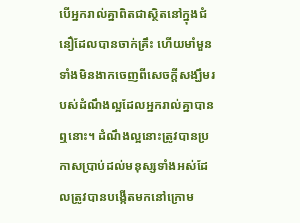បើអ្នករាល់គ្នាពិតជាស្ថិតនៅក្នុងជំនឿដែលបានចាក់គ្រឹះ ហើយមាំមួន ទាំងមិនងាកចេញពីសេចក្ដីសង្ឃឹមរបស់ដំណឹងល្អដែលអ្នករាល់គ្នាបានឮនោះ។ ដំណឹងល្អនោះត្រូវបានប្រកាសប្រាប់ដល់មនុស្សទាំងអស់ដែលត្រូវបានបង្កើតមកនៅក្រោម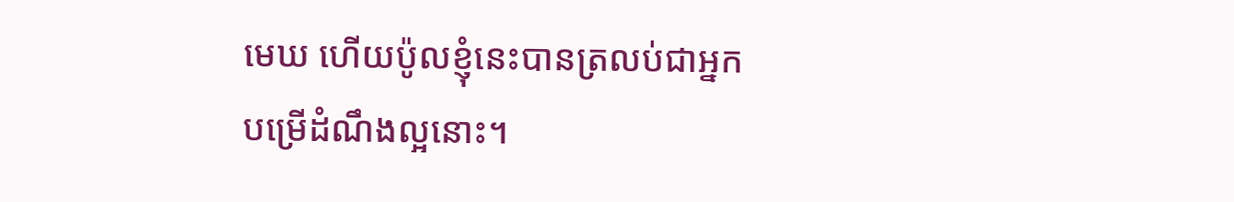មេឃ ហើយប៉ូលខ្ញុំនេះបានត្រលប់ជាអ្នកបម្រើដំណឹងល្អនោះ។